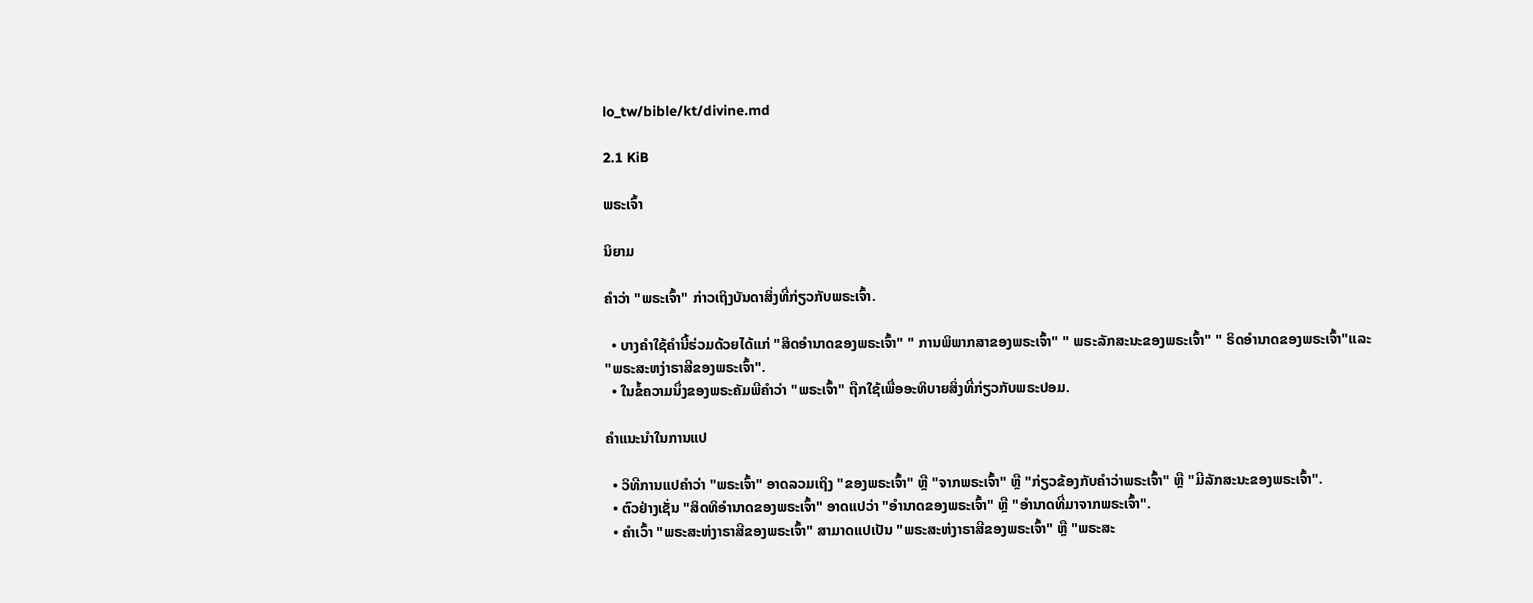lo_tw/bible/kt/divine.md

2.1 KiB

ພຣະເຈົ້າ

ນິຍາມ

ຄຳວ່າ "ພຣະເຈົ້າ" ກ່າວເຖິງບັນດາສິ່ງທີ່ກ່ຽວກັບພຣະເຈົ້າ.

  • ບາງຄຳໃຊ້ຄຳນີ້ຮ່ວມດ້ວຍໄດ້ແກ່ "ສິດອຳນາດຂອງພຣະເຈົ້າ" " ການພິພາກສາຂອງພຣະເຈົ້າ" " ພຣະລັກສະນະຂອງພຣະເຈົ້າ" " ຣິດອຳນາດຂອງພຣະເຈົ້າ"ແລະ "ພຣະສະຫງ່າຣາສີຂອງພຣະເຈົ້າ".
  • ໃນຂໍ້ຄວາມນຶ່ງຂອງພຣະຄັມພີຄຳວ່າ "ພຣະເຈົ້າ" ຖືກໃຊ້ເພື່ອອະທິບາຍສິ່ງທີ່ກ່ຽວກັບພຣະປອມ.

ຄຳແນະນຳໃນການແປ

  • ວິທີການແປຄຳວ່າ "ພຣະເຈົ້າ" ອາດລວມເຖິງ "ຂອງພຣະເຈົ້າ" ຫຼື "ຈາກພຣະເຈົ້າ" ຫຼື "ກ່ຽວຂ້ອງກັບຄຳວ່າພຣະເຈົ້າ" ຫຼື "ມີລັກສະນະຂອງພຣະເຈົ້າ".
  • ຕົວຢ່າງເຊັ່ນ "ສິດທິອຳນາດຂອງພຣະເຈົ້າ" ອາດແປວ່າ "ອຳນາດຂອງພຣະເຈົ້າ" ຫຼື "ອຳນາດທີ່ມາຈາກພຣະເຈົ້າ".
  • ຄຳເວົ້າ "ພຣະສະຫ່ງາຣາສີຂອງພຣະເຈົ້າ" ສາມາດແປເປັນ "ພຣະສະຫ່ງາຣາສີຂອງພຣະເຈົ້າ" ຫຼື "ພຣະສະ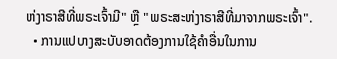ຫ່ງາຣາສີທີ່ພຣະເຈົ້າມີ" ຫຼື "ພຣະສະຫ່ງາຣາສີທີ່ມາຈາກພຣະເຈົ້າ".
  • ການແປບາງສະບັບອາດຕ້ອງການໃຊ້ຄຳອື່ນໃນການ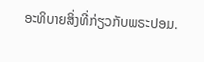ອະທິບາຍສິ່ງທີ່ກ່ຽວກັບພຣະປອມ.